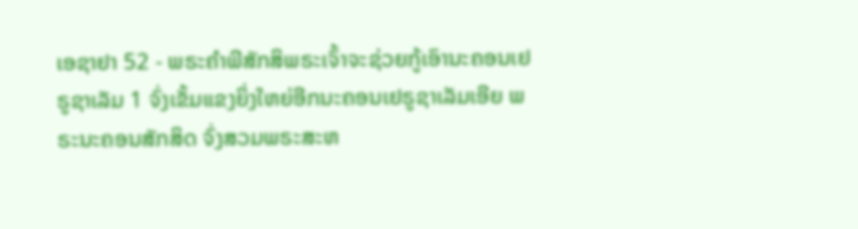ເອຊາຢາ 52 - ພຣະຄຳພີສັກສິພຣະເຈົ້າຈະຊ່ວຍກູ້ເອົານະຄອນເຢຣູຊາເລັມ 1 ຈົ່ງເຂັ້ມແຂງຍິ່ງໃຫຍ່ອີກນະຄອນເຢຣູຊາເລັມເອີຍ ພຣະນະຄອນສັກສິດ ຈົ່ງສວມພຣະສະຫ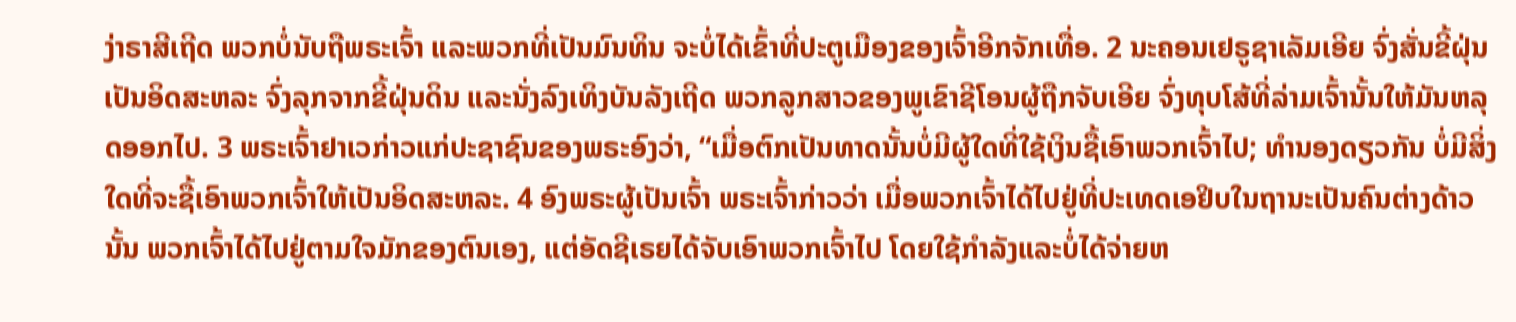ງ່າຣາສີເຖີດ ພວກບໍ່ນັບຖືພຣະເຈົ້າ ແລະພວກທີ່ເປັນມົນທິນ ຈະບໍ່ໄດ້ເຂົ້າທີ່ປະຕູເມືອງຂອງເຈົ້າອີກຈັກເທື່ອ. 2 ນະຄອນເຢຣູຊາເລັມເອີຍ ຈົ່ງສັ່ນຂີ້ຝຸ່ນເປັນອິດສະຫລະ ຈົ່ງລຸກຈາກຂີ້ຝຸ່ນດິນ ແລະນັ່ງລົງເທິງບັນລັງເຖີດ ພວກລູກສາວຂອງພູເຂົາຊີໂອນຜູ້ຖືກຈັບເອີຍ ຈົ່ງທຸບໂສ້ທີ່ລ່າມເຈົ້ານັ້ນໃຫ້ມັນຫລຸດອອກໄປ. 3 ພຣະເຈົ້າຢາເວກ່າວແກ່ປະຊາຊົນຂອງພຣະອົງວ່າ, “ເມື່ອຕົກເປັນທາດນັ້ນບໍ່ມີຜູ້ໃດທີ່ໃຊ້ເງິນຊື້ເອົາພວກເຈົ້າໄປ; ທຳນອງດຽວກັນ ບໍ່ມີສິ່ງໃດທີ່ຈະຊື້ເອົາພວກເຈົ້າໃຫ້ເປັນອິດສະຫລະ. 4 ອົງພຣະຜູ້ເປັນເຈົ້າ ພຣະເຈົ້າກ່າວວ່າ ເມື່ອພວກເຈົ້າໄດ້ໄປຢູ່ທີ່ປະເທດເອຢິບໃນຖານະເປັນຄົນຕ່າງດ້າວນັ້ນ ພວກເຈົ້າໄດ້ໄປຢູ່ຕາມໃຈມັກຂອງຕົນເອງ, ແຕ່ອັດຊີເຣຍໄດ້ຈັບເອົາພວກເຈົ້າໄປ ໂດຍໃຊ້ກຳລັງແລະບໍ່ໄດ້ຈ່າຍຫ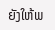ຍັງໃຫ້ພ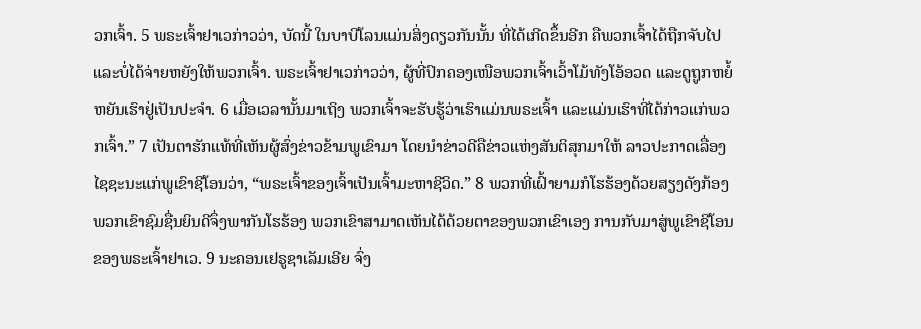ວກເຈົ້າ. 5 ພຣະເຈົ້າຢາເວກ່າວວ່າ, ບັດນີ້ ໃນບາບີໂລນແມ່ນສິ່ງດຽວກັນນັ້ນ ທີ່ໄດ້ເກີດຂຶ້ນອີກ ຄືພວກເຈົ້າໄດ້ຖືກຈັບໄປ ແລະບໍ່ໄດ້ຈ່າຍຫຍັງໃຫ້ພວກເຈົ້າ. ພຣະເຈົ້າຢາເວກ່າວວ່າ, ຜູ້ທີ່ປົກຄອງເໜືອພວກເຈົ້າເວົ້າໂມ້ທັງໂອ້ອວດ ແລະດູຖູກຫຍໍ້ຫຍັນເຮົາຢູ່ເປັນປະຈຳ. 6 ເມື່ອເວລານັ້ນມາເຖິງ ພວກເຈົ້າຈະຮັບຮູ້ວ່າເຮົາແມ່ນພຣະເຈົ້າ ແລະແມ່ນເຮົາທີ່ໄດ້ກ່າວແກ່ພວກເຈົ້າ.” 7 ເປັນຕາຮັກແທ້ທີ່ເຫັນຜູ້ສົ່ງຂ່າວຂ້າມພູເຂົາມາ ໂດຍນຳຂ່າວດີຄືຂ່າວແຫ່ງສັນຕິສຸກມາໃຫ້ ລາວປະກາດເລື່ອງໄຊຊະນະແກ່ພູເຂົາຊີໂອນວ່າ, “ພຣະເຈົ້າຂອງເຈົ້າເປັນເຈົ້າມະຫາຊີວິດ.” 8 ພວກທີ່ເຝົ້າຍາມກໍໂຮຮ້ອງດ້ວຍສຽງດັງກ້ອງ ພວກເຂົາຊົມຊື່ນຍິນດີຈຶ່ງພາກັນໂຮຮ້ອງ ພວກເຂົາສາມາດເຫັນໄດ້ດ້ວຍຕາຂອງພວກເຂົາເອງ ການກັບມາສູ່ພູເຂົາຊີໂອນຂອງພຣະເຈົ້າຢາເວ. 9 ນະຄອນເຢຣູຊາເລັມເອີຍ ຈົ່ງ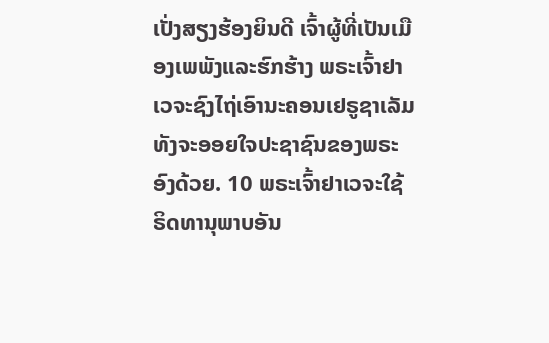ເປັ່ງສຽງຮ້ອງຍິນດີ ເຈົ້າຜູ້ທີ່ເປັນເມືອງເພພັງແລະຮົກຮ້າງ ພຣະເຈົ້າຢາເວຈະຊົງໄຖ່ເອົານະຄອນເຢຣູຊາເລັມ ທັງຈະອອຍໃຈປະຊາຊົນຂອງພຣະອົງດ້ວຍ. 10 ພຣະເຈົ້າຢາເວຈະໃຊ້ຣິດທານຸພາບອັນ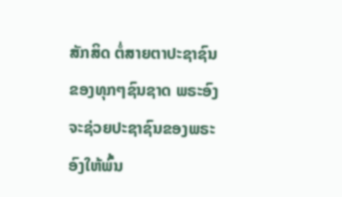ສັກສິດ ຕໍ່ສາຍຕາປະຊາຊົນຂອງທຸກໆຊົນຊາດ ພຣະອົງຈະຊ່ວຍປະຊາຊົນຂອງພຣະອົງໃຫ້ພົ້ນ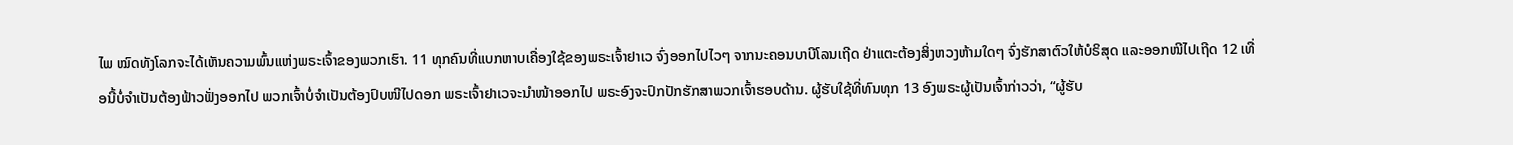ໄພ ໝົດທັງໂລກຈະໄດ້ເຫັນຄວາມພົ້ນແຫ່ງພຣະເຈົ້າຂອງພວກເຮົາ. 11 ທຸກຄົນທີ່ແບກຫາບເຄື່ອງໃຊ້ຂອງພຣະເຈົ້າຢາເວ ຈົ່ງອອກໄປໄວໆ ຈາກນະຄອນບາບີໂລນເຖີດ ຢ່າແຕະຕ້ອງສິ່ງຫວງຫ້າມໃດໆ ຈົ່ງຮັກສາຕົວໃຫ້ບໍຣິສຸດ ແລະອອກໜີໄປເຖີດ 12 ເທື່ອນີ້ບໍ່ຈຳເປັນຕ້ອງຟ້າວຟັ່ງອອກໄປ ພວກເຈົ້າບໍ່ຈຳເປັນຕ້ອງປົບໜີໄປດອກ ພຣະເຈົ້າຢາເວຈະນຳໜ້າອອກໄປ ພຣະອົງຈະປົກປັກຮັກສາພວກເຈົ້າຮອບດ້ານ. ຜູ້ຮັບໃຊ້ທີ່ທົນທຸກ 13 ອົງພຣະຜູ້ເປັນເຈົ້າກ່າວວ່າ, “ຜູ້ຮັບ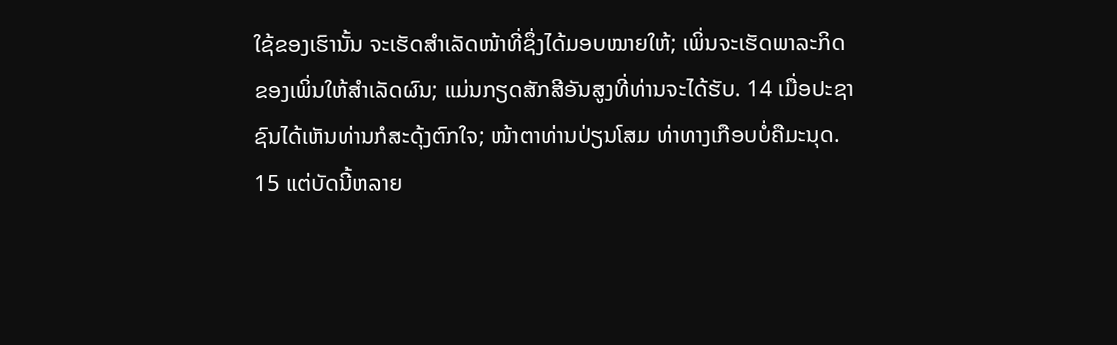ໃຊ້ຂອງເຮົານັ້ນ ຈະເຮັດສຳເລັດໜ້າທີ່ຊຶ່ງໄດ້ມອບໝາຍໃຫ້; ເພິ່ນຈະເຮັດພາລະກິດຂອງເພິ່ນໃຫ້ສຳເລັດຜົນ; ແມ່ນກຽດສັກສີອັນສູງທີ່ທ່ານຈະໄດ້ຮັບ. 14 ເມື່ອປະຊາຊົນໄດ້ເຫັນທ່ານກໍສະດຸ້ງຕົກໃຈ; ໜ້າຕາທ່ານປ່ຽນໂສມ ທ່າທາງເກືອບບໍ່ຄືມະນຸດ. 15 ແຕ່ບັດນີ້ຫລາຍ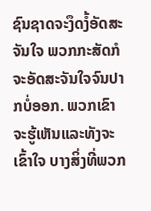ຊົນຊາດຈະງຶດງໍ້ອັດສະຈັນໃຈ ພວກກະສັດກໍຈະອັດສະຈັນໃຈຈົນປາກບໍ່ອອກ. ພວກເຂົາຈະຮູ້ເຫັນແລະທັງຈະເຂົ້າໃຈ ບາງສິ່ງທີ່ພວກ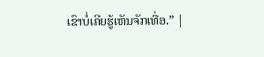ເຂົາບໍ່ເຄີຍຮູ້ເຫັນຈັກເທື່ອ.” |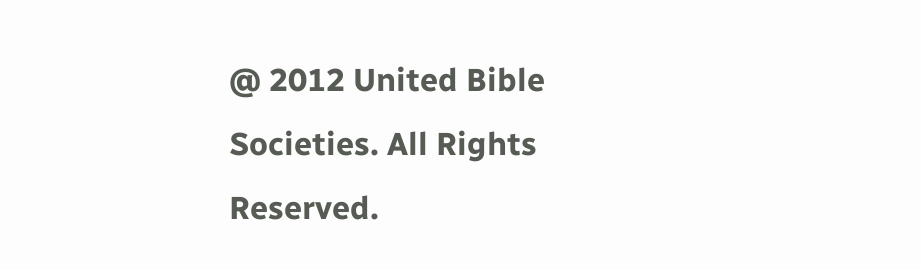@ 2012 United Bible Societies. All Rights Reserved.